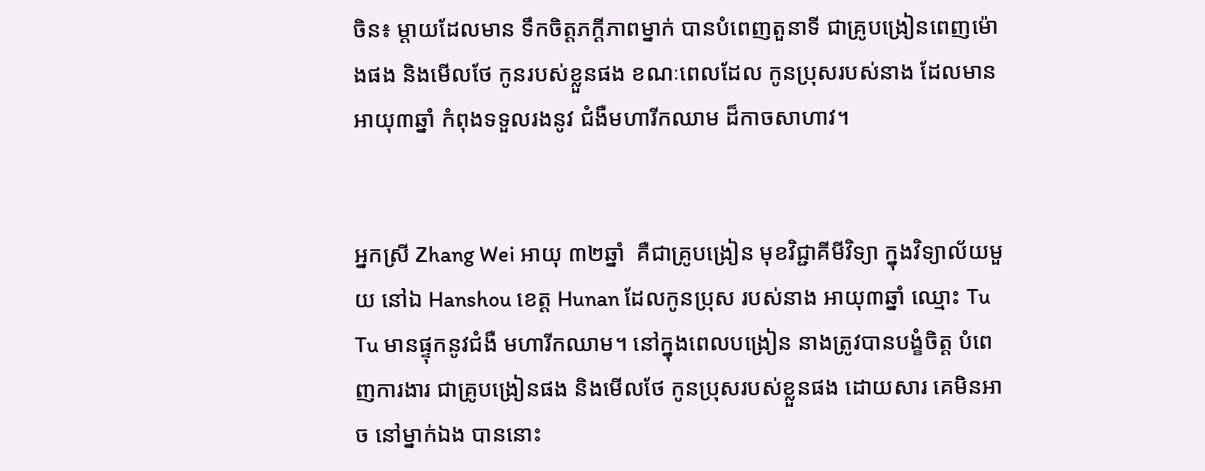ចិន៖ ម្តាយដែលមាន ទឹកចិត្តភក្តីភាពម្នាក់ បានបំពេញតួនាទី ជាគ្រូបង្រៀនពេញម៉ោងផង និងមើលថែ កូនរបស់ខ្លួនផង ខណៈពេលដែល កូនប្រុសរបស់នាង ដែលមានអាយុ៣ឆ្នាំ កំពុងទទួលរងនូវ ជំងឺមហារីកឈាម ដ៏កាចសាហាវ។


អ្នកស្រី Zhang Wei អាយុ ៣២ឆ្នាំ  គឺជាគ្រូបង្រៀន មុខវិជ្ជាគីមីវិទ្យា ក្នុងវិទ្យាល័យមួយ នៅឯ Hanshou ខេត្ត Hunan ដែលកូនប្រុស របស់នាង អាយុ៣ឆ្នាំ ឈ្មោះ Tu Tu មានផ្ទុកនូវជំងឺ មហារីកឈាម។ នៅក្នុងពេលបង្រៀន នាងត្រូវបានបង្ខំចិត្ត បំពេញការងារ ជាគ្រូបង្រៀនផង និងមើលថែ កូនប្រុសរបស់ខ្លួនផង ដោយសារ គេមិនអាច នៅម្នាក់ឯង បាននោះ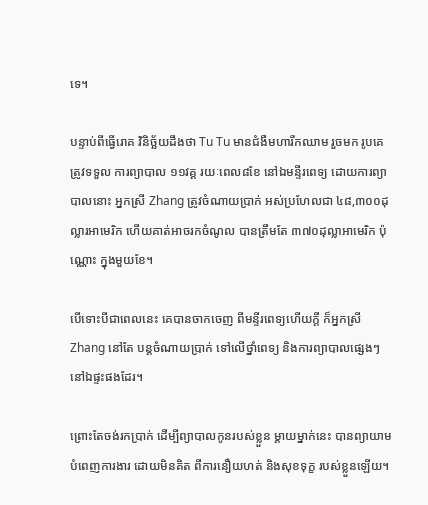ទេ។

បន្ទាប់ពីធ្វើរោគ វិនិច្ឆ័យដឹងថា Tu Tu មានជំងឺមហារីកឈាម រួចមក រូបគេត្រូវទទួល ការព្យាបាល ១១វគ្គ រយៈពេល៨ខែ នៅឯមន្ទីរពេទ្យ ដោយការព្យាបាលនោះ អ្នកស្រី Zhang ត្រូវចំណាយប្រាក់ អស់ប្រហែលជា ៤៨,៣០០ដុល្លារអាមេរិក ហើយគាត់អាចរកចំណូល បានត្រឹមតែ ៣៧០ដុល្លាអាមេរិក ប៉ុណ្ណោះ ក្នុងមួយខែ។

បើទោះបីជាពេលនេះ គេបានចាកចេញ ពីមន្ទីរពេទ្យហើយក្តី ក៏អ្នកស្រី Zhang នៅតែ បន្តចំណាយប្រាក់ ទៅលើថ្នាំពេទ្យ និងការព្យាបាលផ្សេងៗ នៅឯផ្ទះផងដែរ។

ព្រោះតែចង់រកប្រាក់ ដើម្បីព្យាបាលកូនរបស់ខ្លួន ម្តាយម្នាក់នេះ បានព្យាយាមបំពេញការងារ ដោយមិនគិត ពីការនឿយហត់ និងសុខទុក្ខ របស់ខ្លួនឡើយ។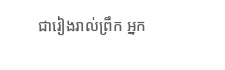ជារៀងរាល់ព្រឹក អ្នក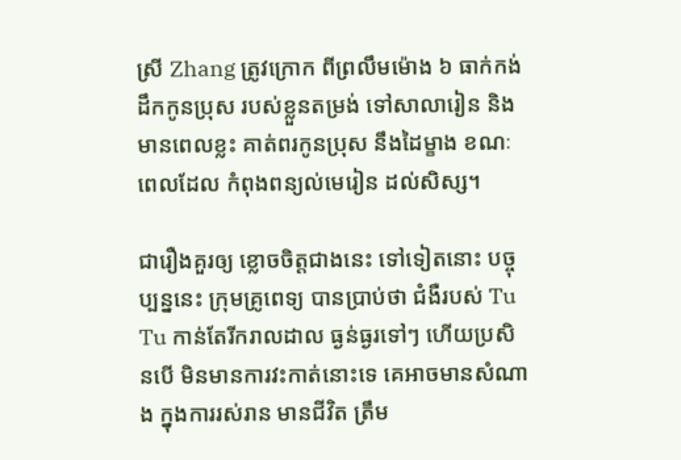ស្រី Zhang ត្រូវក្រោក ពីព្រលឹមម៉ោង ៦ ធាក់កង់ដឹកកូនប្រុស របស់ខ្លួនតម្រង់ ទៅសាលារៀន និងមានពេលខ្លះ គាត់ពរកូនប្រុស នឹងដៃម្ខាង ខណៈពេលដែល កំពុងពន្យល់មេរៀន ដល់សិស្ស។

ជារឿងគួរឲ្យ ខ្លោចចិត្តជាងនេះ ទៅទៀតនោះ បច្ចុប្បន្ននេះ ក្រុមគ្រូពេទ្យ បានប្រាប់ថា ជំងឺរបស់ Tu Tu កាន់តែរីករាលដាល ធ្ងន់ធ្ងរទៅៗ ហើយប្រសិនបើ មិនមានការវះកាត់នោះទេ គេអាចមានសំណាង ក្នុងការរស់រាន មានជីវិត ត្រឹម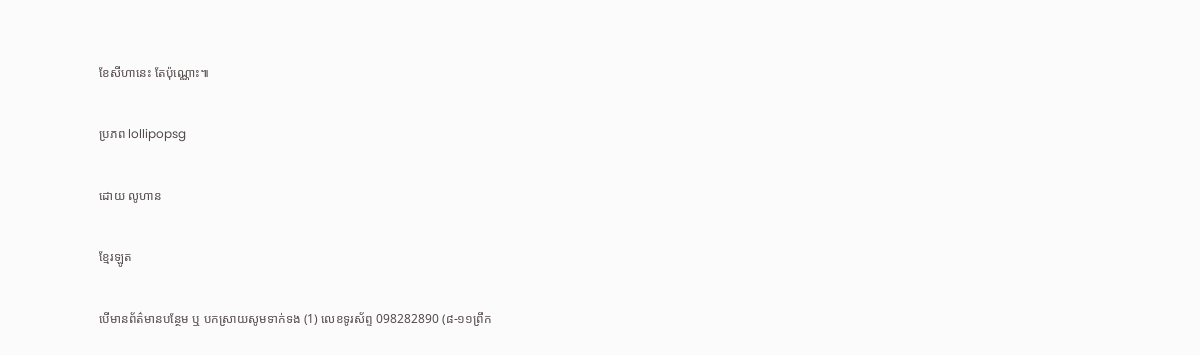ខែសីហានេះ តែប៉ុណ្ណោះ៕

ប្រភព lollipopsg

ដោយ លូហាន

ខ្មែរឡូត

បើមានព័ត៌មានបន្ថែម ឬ បកស្រាយសូមទាក់ទង (1) លេខទូរស័ព្ទ 098282890 (៨-១១ព្រឹក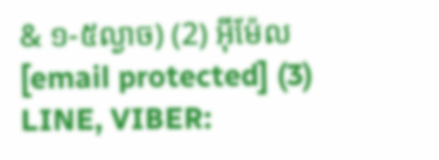& ១-៥ល្ងាច) (2) អ៊ីម៉ែល [email protected] (3) LINE, VIBER: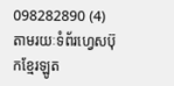098282890 (4) តាមរយៈទំព័រហ្វេសប៊ុកខ្មែរឡូត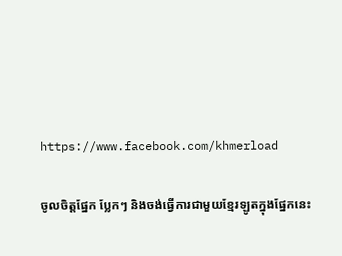https://www.facebook.com/khmerload

ចូលចិត្តផ្នែក ប្លែកៗ និងចង់ធ្វើការជាមួយខ្មែរឡូតក្នុងផ្នែកនេះ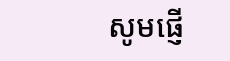សូមផ្ញើ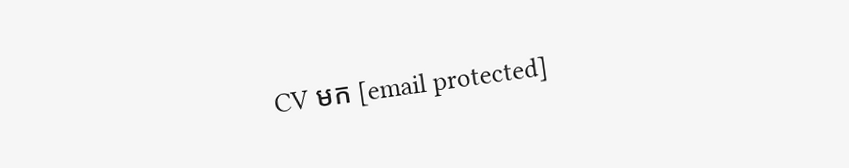CV មក [email protected]